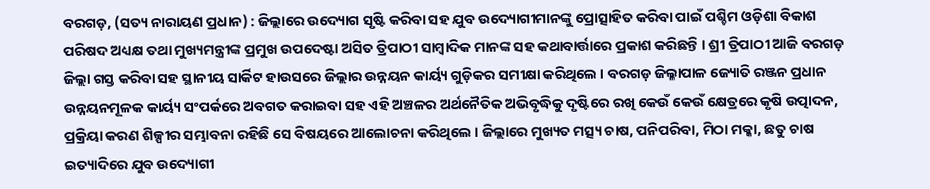ବରଗଡ଼, (ସତ୍ୟ ନାରାୟଣ ପ୍ରଧାନ) : ଜିଲ୍ଲାରେ ଉଦ୍ୟୋଗ ସୃଷ୍ଟି କରିବା ସହ ଯୁବ ଉଦ୍ୟୋଗୀମାନଙ୍କୁ ପ୍ରୋତ୍ସାହିତ କରିବା ପାଇଁ ପଶ୍ଚିମ ଓଡ଼ିଶା ବିକାଶ ପରିଷଦ ଅଧ୍ୟକ୍ଷ ତଥା ମୁଖ୍ୟମନ୍ତ୍ରୀଙ୍କ ପ୍ରମୁଖ ଉପଦେଷ୍ଟା ଅସିତ ତ୍ରିପାଠୀ ସାମ୍ବାଦିକ ମାନଙ୍କ ସହ କଥାବାର୍ତ୍ତାରେ ପ୍ରକାଶ କରିଛନ୍ତି । ଶ୍ରୀ ତ୍ରିପାଠୀ ଆଜି ବରଗଡ଼ ଜିଲ୍ଲା ଗସ୍ତ କରିବା ସହ ସ୍ଥାନୀୟ ସାର୍କିଟ ହାଉସରେ ଜିଲ୍ଲାର ଉନ୍ନୟନ କାର୍ୟ୍ୟ ଗୁଡ଼ିକର ସମୀକ୍ଷା କରିଥିଲେ । ବରଗଡ଼ ଜିଲ୍ଳାପାଳ ଜ୍ୟୋତି ରଞ୍ଜନ ପ୍ରଧାନ ଉନ୍ନୟନମୂଳକ କାର୍ୟ୍ୟ ସଂପର୍କରେ ଅବଗତ କରାଇବା ସହ ଏହି ଅଞ୍ଚଳର ଅର୍ଥନୈତିକ ଅଭିବୃଦ୍ଧିକୁ ଦୃଷ୍ଟିରେ ରଖି କେଉଁ କେଉଁ କ୍ଷେତ୍ରରେ କୃଷି ଉତ୍ପାଦନ, ପ୍ରକ୍ରିୟା କରଣ ଶିଳ୍ପୀର ସମ୍ଭାବନା ରହିଛି ସେ ବିଷୟରେ ଆଲୋଚନା କରିଥିଲେ । ଜିଲ୍ଲାରେ ମୁଖ୍ୟତ ମତ୍ସ୍ୟ ଚାଷ, ପନିପରିବା, ମିଠା ମକ୍କା, ଛତୁ ଚାଷ ଇତ୍ୟାଦିରେ ଯୁବ ଉଦ୍ୟୋଗୀ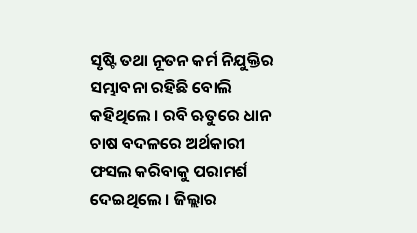ସୃଷ୍ଟି ତଥା ନୂତନ କର୍ମ ନିଯୁକ୍ତିର ସମ୍ଭାବନା ରହିଛି ବୋଲି କହିଥିଲେ । ରବି ଋତୁରେ ଧାନ ଚାଷ ବଦଳରେ ଅର୍ଥକାରୀ ଫସଲ କରିବାକୁ ପରାମର୍ଶ ଦେଇଥିଲେ । ଜିଲ୍ଲାର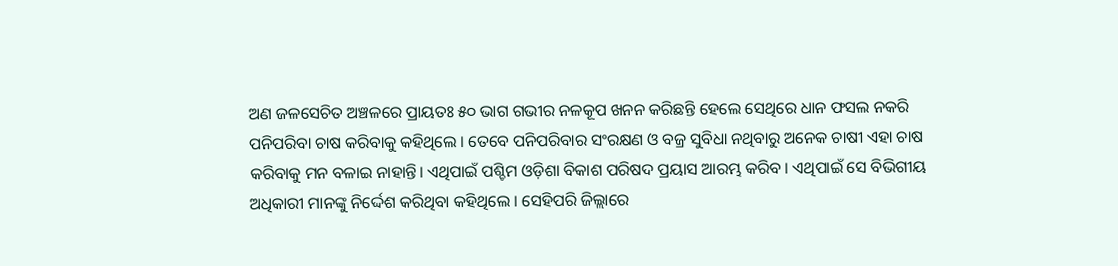ଅଣ ଜଳସେଚିତ ଅଞ୍ଚଳରେ ପ୍ରାୟତଃ ୫୦ ଭାଗ ଗଭୀର ନଳକୂପ ଖନନ କରିଛନ୍ତି ହେଲେ ସେଥିରେ ଧାନ ଫସଲ ନକରି ପନିପରିବା ଚାଷ କରିବାକୁ କହିଥିଲେ । ତେବେ ପନିପରିବାର ସଂରକ୍ଷଣ ଓ ବଜ୍ର ସୁବିଧା ନଥିବାରୁ ଅନେକ ଚାଷୀ ଏହା ଚାଷ କରିବାକୁ ମନ ବଳାଇ ନାହାନ୍ତି। ଏଥିପାଇଁ ପଶ୍ଚିମ ଓଡ଼ିଶା ବିକାଶ ପରିଷଦ ପ୍ରୟାସ ଆରମ୍ଭ କରିବ । ଏଥିପାଇଁ ସେ ବିଭିଗୀୟ ଅଧିକାରୀ ମାନଙ୍କୁ ନିର୍ଦ୍ଦେଶ କରିଥିବା କହିଥିଲେ । ସେହିପରି ଜିଲ୍ଲାରେ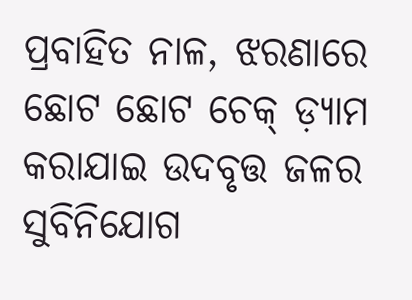ପ୍ରବାହିତ ନାଳ, ଝରଣାରେ ଛୋଟ ଛୋଟ ଚେକ୍ ଡ଼୍ୟାମ କରାଯାଇ ଉଦବୃତ୍ତ ଜଳର ସୁବିନିଯୋଗ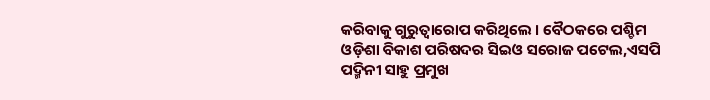କରିବାକୁ ଗୁରୁତ୍ୱାରୋପ କରିଥିଲେ । ବୈଠକରେ ପଶ୍ଚିମ ଓଡ଼ିଶା ବିକାଶ ପରିଷଦର ସିଇଓ ସରୋଜ ପଟେଲ,ଏସପି ପଦ୍ମିନୀ ସାହୁ ପ୍ରମୁଖ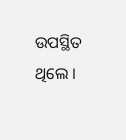ଉପସ୍ଥିତ ଥିଲେ ।